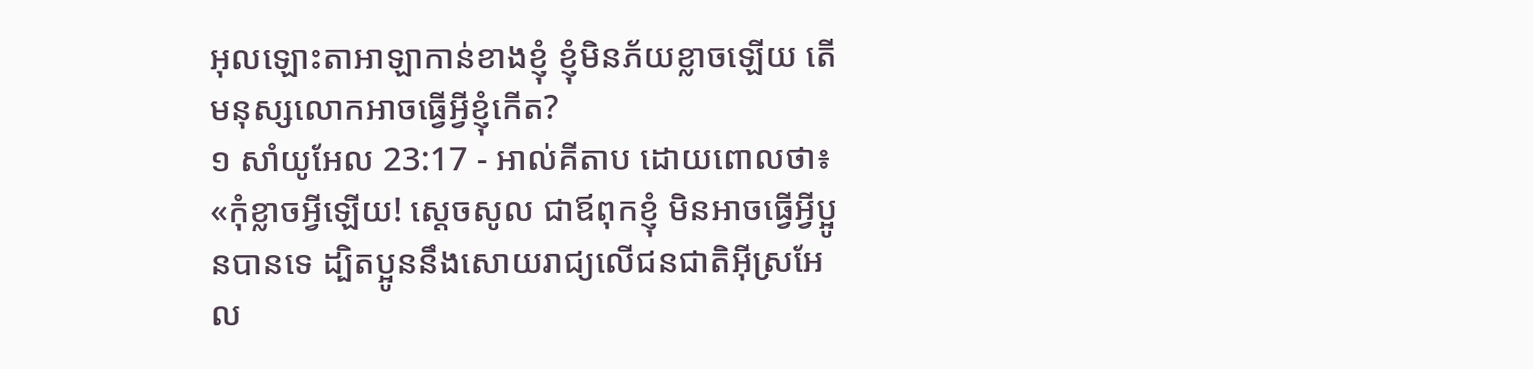អុលឡោះតាអាឡាកាន់ខាងខ្ញុំ ខ្ញុំមិនភ័យខ្លាចឡើយ តើមនុស្សលោកអាចធ្វើអ្វីខ្ញុំកើត?
១ សាំយូអែល 23:17 - អាល់គីតាប ដោយពោលថា៖ «កុំខ្លាចអ្វីឡើយ! ស្តេចសូល ជាឪពុកខ្ញុំ មិនអាចធ្វើអ្វីប្អូនបានទេ ដ្បិតប្អូននឹងសោយរាជ្យលើជនជាតិអ៊ីស្រអែល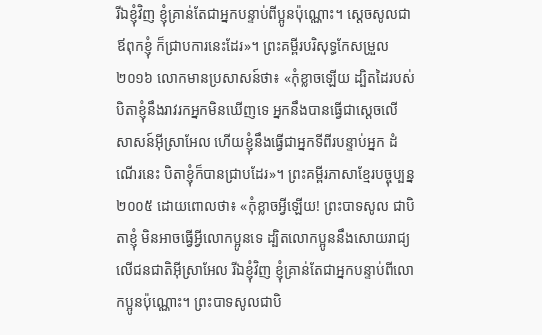រីឯខ្ញុំវិញ ខ្ញុំគ្រាន់តែជាអ្នកបន្ទាប់ពីប្អូនប៉ុណ្ណោះ។ ស្តេចសូលជាឪពុកខ្ញុំ ក៏ជ្រាបការនេះដែរ»។ ព្រះគម្ពីរបរិសុទ្ធកែសម្រួល ២០១៦ លោកមានប្រសាសន៍ថា៖ «កុំខ្លាចឡើយ ដ្បិតដៃរបស់បិតាខ្ញុំនឹងរាវរកអ្នកមិនឃើញទេ អ្នកនឹងបានធ្វើជាស្តេចលើសាសន៍អ៊ីស្រាអែល ហើយខ្ញុំនឹងធ្វើជាអ្នកទីពីរបន្ទាប់អ្នក ដំណើរនេះ បិតាខ្ញុំក៏បានជ្រាបដែរ»។ ព្រះគម្ពីរភាសាខ្មែរបច្ចុប្បន្ន ២០០៥ ដោយពោលថា៖ «កុំខ្លាចអ្វីឡើយ! ព្រះបាទសូល ជាបិតាខ្ញុំ មិនអាចធ្វើអ្វីលោកប្អូនទេ ដ្បិតលោកប្អូននឹងសោយរាជ្យលើជនជាតិអ៊ីស្រាអែល រីឯខ្ញុំវិញ ខ្ញុំគ្រាន់តែជាអ្នកបន្ទាប់ពីលោកប្អូនប៉ុណ្ណោះ។ ព្រះបាទសូលជាបិ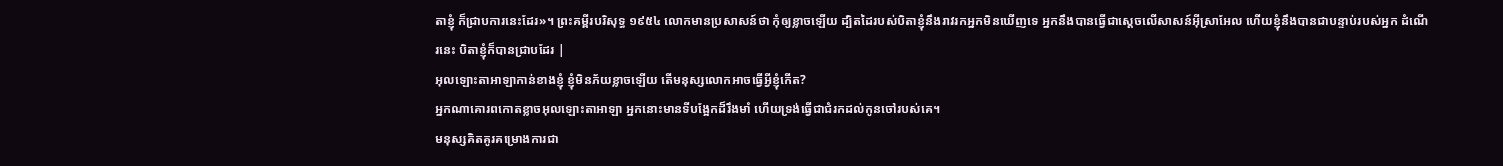តាខ្ញុំ ក៏ជ្រាបការនេះដែរ»។ ព្រះគម្ពីរបរិសុទ្ធ ១៩៥៤ លោកមានប្រសាសន៍ថា កុំឲ្យខ្លាចឡើយ ដ្បិតដៃរបស់បិតាខ្ញុំនឹងរាវរកអ្នកមិនឃើញទេ អ្នកនឹងបានធ្វើជាស្តេចលើសាសន៍អ៊ីស្រាអែល ហើយខ្ញុំនឹងបានជាបន្ទាប់របស់អ្នក ដំណើរនេះ បិតាខ្ញុំក៏បានជ្រាបដែរ |
អុលឡោះតាអាឡាកាន់ខាងខ្ញុំ ខ្ញុំមិនភ័យខ្លាចឡើយ តើមនុស្សលោកអាចធ្វើអ្វីខ្ញុំកើត?
អ្នកណាគោរពកោតខ្លាចអុលឡោះតាអាឡា អ្នកនោះមានទីបង្អែកដ៏រឹងមាំ ហើយទ្រង់ធ្វើជាជំរកដល់កូនចៅរបស់គេ។
មនុស្សគិតគូរគម្រោងការជា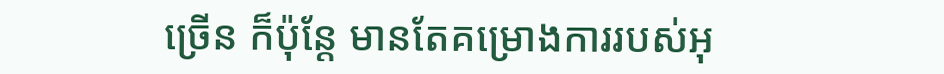ច្រើន ក៏ប៉ុន្តែ មានតែគម្រោងការរបស់អុ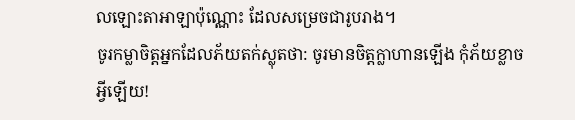លឡោះតាអាឡាប៉ុណ្ណោះ ដែលសម្រេចជារូបរាង។
ចូរកម្លាចិត្តអ្នកដែលភ័យតក់ស្លុតថា: ចូរមានចិត្តក្លាហានឡើង កុំភ័យខ្លាចអ្វីឡើយ!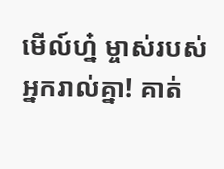មើល៍ហ្ន៎ ម្ចាស់របស់អ្នករាល់គ្នា! គាត់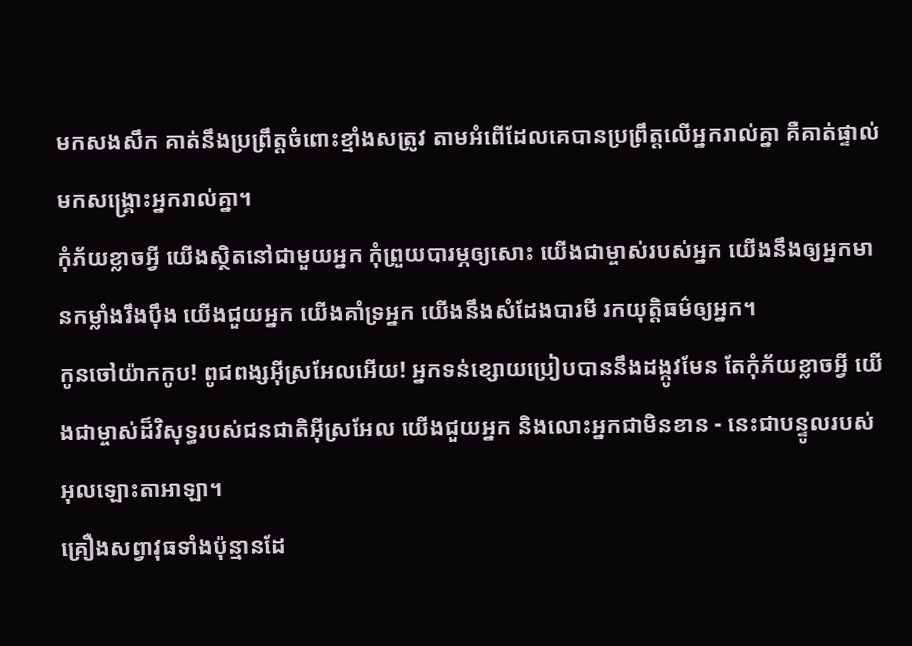មកសងសឹក គាត់នឹងប្រព្រឹត្តចំពោះខ្មាំងសត្រូវ តាមអំពើដែលគេបានប្រព្រឹត្តលើអ្នករាល់គ្នា គឺគាត់ផ្ទាល់ មកសង្គ្រោះអ្នករាល់គ្នា។
កុំភ័យខ្លាចអ្វី យើងស្ថិតនៅជាមួយអ្នក កុំព្រួយបារម្ភឲ្យសោះ យើងជាម្ចាស់របស់អ្នក យើងនឹងឲ្យអ្នកមានកម្លាំងរឹងប៉ឹង យើងជួយអ្នក យើងគាំទ្រអ្នក យើងនឹងសំដែងបារមី រកយុត្តិធម៌ឲ្យអ្នក។
កូនចៅយ៉ាកកូប! ពូជពង្សអ៊ីស្រអែលអើយ! អ្នកទន់ខ្សោយប្រៀបបាននឹងដង្កូវមែន តែកុំភ័យខ្លាចអ្វី យើងជាម្ចាស់ដ៏វិសុទ្ធរបស់ជនជាតិអ៊ីស្រអែល យើងជួយអ្នក និងលោះអ្នកជាមិនខាន - នេះជាបន្ទូលរបស់អុលឡោះតាអាឡា។
គ្រឿងសព្វាវុធទាំងប៉ុន្មានដែ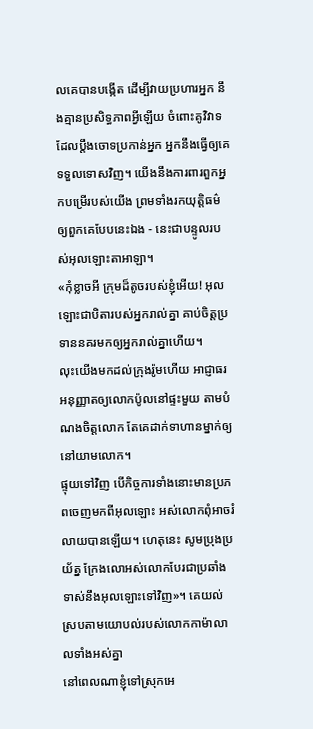លគេបានបង្កើត ដើម្បីវាយប្រហារអ្នក នឹងគ្មានប្រសិទ្ធភាពអ្វីឡើយ ចំពោះគូវិវាទដែលប្ដឹងចោទប្រកាន់អ្នក អ្នកនឹងធ្វើឲ្យគេទទួលទោសវិញ។ យើងនឹងការពារពួកអ្នកបម្រើរបស់យើង ព្រមទាំងរកយុត្តិធម៌ឲ្យពួកគេបែបនេះឯង - នេះជាបន្ទូលរបស់អុលឡោះតាអាឡា។
«កុំខ្លាចអី ក្រុមដ៏តូចរបស់ខ្ញុំអើយ! អុលឡោះជាបិតារបស់អ្នករាល់គ្នា គាប់ចិត្តប្រទាននគរមកឲ្យអ្នករាល់គ្នាហើយ។
លុះយើងមកដល់ក្រុងរ៉ូមហើយ អាជ្ញាធរអនុញ្ញាតឲ្យលោកប៉ូលនៅផ្ទះមួយ តាមបំណងចិត្ដលោក តែគេដាក់ទាហានម្នាក់ឲ្យនៅយាមលោក។
ផ្ទុយទៅវិញ បើកិច្ចការទាំងនោះមានប្រភពចេញមកពីអុលឡោះ អស់លោកពុំអាចរំលាយបានឡើយ។ ហេតុនេះ សូមប្រុងប្រយ័ត្ន ក្រែងលោអស់លោកបែរជាប្រឆាំងទាស់នឹងអុលឡោះទៅវិញ»។ គេយល់ស្របតាមយោបល់របស់លោកកាម៉ាលាលទាំងអស់គ្នា
នៅពេលណាខ្ញុំទៅស្រុកអេ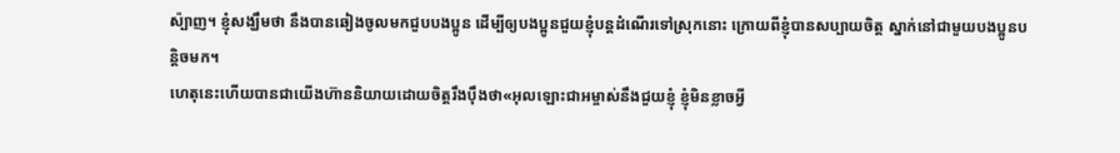ស៉្បាញ។ ខ្ញុំសង្ឃឹមថា នឹងបានឆៀងចូលមកជួបបងប្អូន ដើម្បីឲ្យបងប្អូនជួយខ្ញុំបន្ដដំណើរទៅស្រុកនោះ ក្រោយពីខ្ញុំបានសប្បាយចិត្ដ ស្នាក់នៅជាមួយបងប្អូនបន្ដិចមក។
ហេតុនេះហើយបានជាយើងហ៊ាននិយាយដោយចិត្ដរឹងប៉ឹងថា«អុលឡោះជាអម្ចាស់នឹងជួយខ្ញុំ ខ្ញុំមិនខ្លាចអ្វី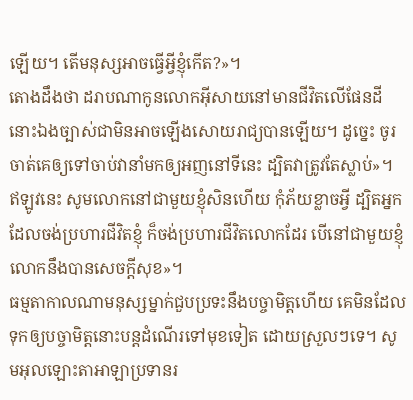ឡើយ។ តើមនុស្សអាចធ្វើអ្វីខ្ញុំកើត?»។
តោងដឹងថា ដរាបណាកូនលោកអ៊ីសាយនៅមានជីវិតលើផែនដី នោះឯងច្បាស់ជាមិនអាចឡើងសោយរាជ្យបានឡើយ។ ដូច្នេះ ចូរចាត់គេឲ្យទៅចាប់វានាំមកឲ្យអញនៅទីនេះ ដ្បិតវាត្រូវតែស្លាប់»។
ឥឡូវនេះ សូមលោកនៅជាមួយខ្ញុំសិនហើយ កុំភ័យខ្លាចអ្វី ដ្បិតអ្នកដែលចង់ប្រហារជីវិតខ្ញុំ ក៏ចង់ប្រហារជីវិតលោកដែរ បើនៅជាមួយខ្ញុំលោកនឹងបានសេចក្តីសុខ»។
ធម្មតាកាលណាមនុស្សម្នាក់ជួបប្រទះនឹងបច្ចាមិត្តហើយ គេមិនដែលទុកឲ្យបច្ចាមិត្តនោះបន្តដំណើរទៅមុខទៀត ដោយស្រួលៗទេ។ សូមអុលឡោះតាអាឡាប្រទានរ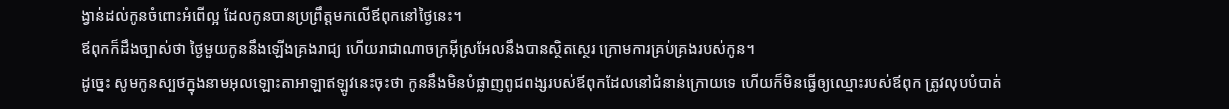ង្វាន់ដល់កូនចំពោះអំពើល្អ ដែលកូនបានប្រព្រឹត្តមកលើឪពុកនៅថ្ងៃនេះ។
ឪពុកក៏ដឹងច្បាស់ថា ថ្ងៃមួយកូននឹងឡើងគ្រងរាជ្យ ហើយរាជាណាចក្រអ៊ីស្រអែលនឹងបានស្ថិតស្ថេរ ក្រោមការគ្រប់គ្រងរបស់កូន។
ដូច្នេះ សូមកូនស្បថក្នុងនាមអុលឡោះតាអាឡាឥឡូវនេះចុះថា កូននឹងមិនបំផ្លាញពូជពង្សរបស់ឪពុកដែលនៅជំនាន់ក្រោយទេ ហើយក៏មិនធ្វើឲ្យឈ្មោះរបស់ឪពុក ត្រូវលុបបំបាត់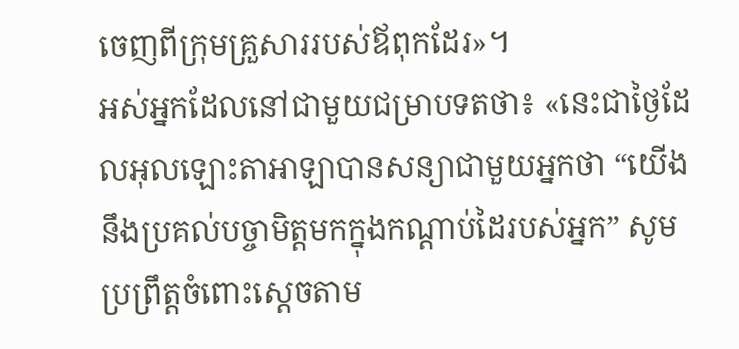ចេញពីក្រុមគ្រួសាររបស់ឪពុកដែរ»។
អស់អ្នកដែលនៅជាមួយជម្រាបទតថា៖ «នេះជាថ្ងៃដែលអុលឡោះតាអាឡាបានសន្យាជាមួយអ្នកថា “យើងនឹងប្រគល់បច្ចាមិត្តមកក្នុងកណ្តាប់ដៃរបស់អ្នក” សូមប្រព្រឹត្តចំពោះស្តេចតាម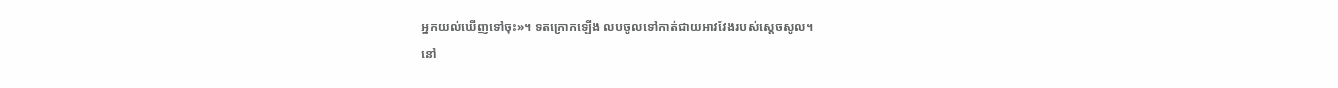អ្នកយល់ឃើញទៅចុះ»។ ទតក្រោកឡើង លបចូលទៅកាត់ជាយអាវវែងរបស់ស្តេចសូល។
នៅ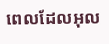ពេលដែលអុល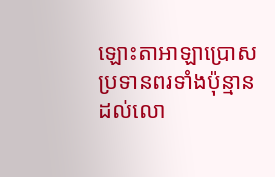ឡោះតាអាឡាប្រោសប្រទានពរទាំងប៉ុន្មានដល់លោ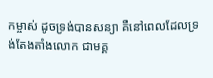កម្ចាស់ ដូចទ្រង់បានសន្យា គឺនៅពេលដែលទ្រង់តែងតាំងលោក ជាមគ្គ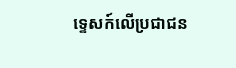ទ្ទេសក៍លើប្រជាជន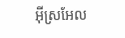អ៊ីស្រអែល